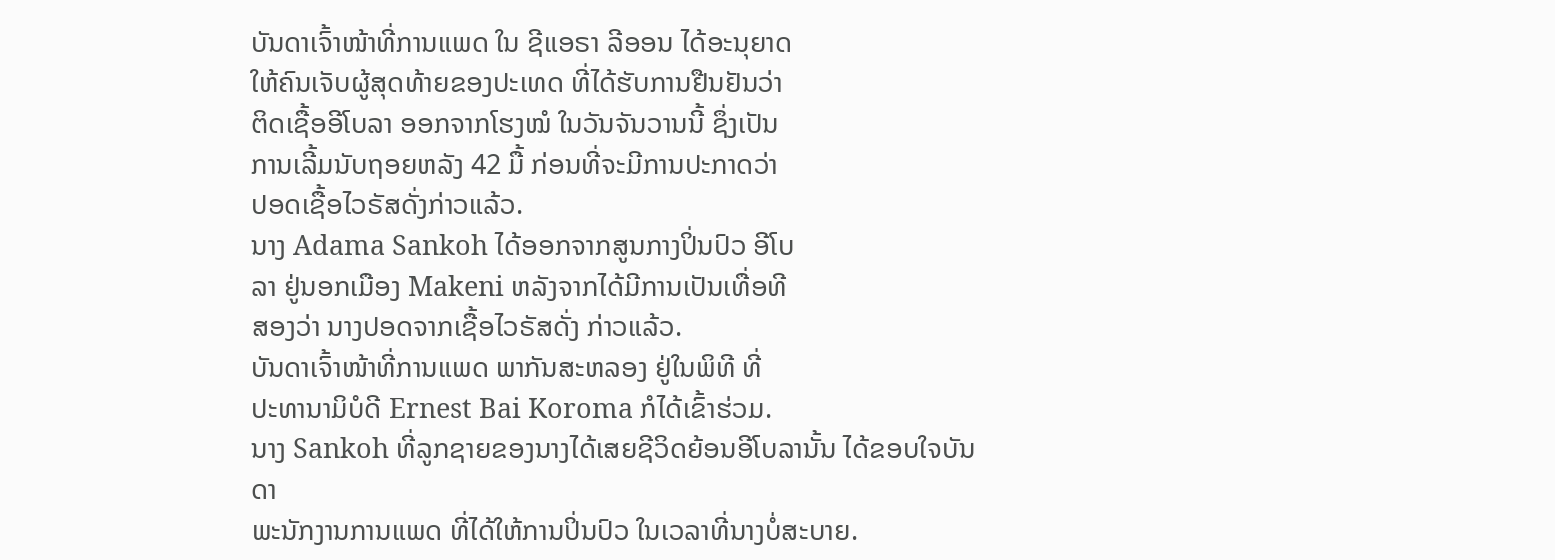ບັນດາເຈົ້າໜ້າທີ່ການແພດ ໃນ ຊີແອຣາ ລີອອນ ໄດ້ອະນຸຍາດ
ໃຫ້ຄົນເຈັບຜູ້ສຸດທ້າຍຂອງປະເທດ ທີ່ໄດ້ຮັບການຢືນຢັນວ່າ
ຕິດເຊື້ອອີໂບລາ ອອກຈາກໂຮງໝໍ ໃນວັນຈັນວານນີ້ ຊຶ່ງເປັນ
ການເລີ້ມນັບຖອຍຫລັງ 42 ມື້ ກ່ອນທີ່ຈະມີການປະກາດວ່າ
ປອດເຊື້ອໄວຣັສດັ່ງກ່າວແລ້ວ.
ນາງ Adama Sankoh ໄດ້ອອກຈາກສູນກາງປິ່ນປົວ ອີໂບ
ລາ ຢູ່ນອກເມືອງ Makeni ຫລັງຈາກໄດ້ມີການເປັນເທື່ອທີ
ສອງວ່າ ນາງປອດຈາກເຊື້ອໄວຣັສດັ່ງ ກ່າວແລ້ວ.
ບັນດາເຈົ້າໜ້າທີ່ການແພດ ພາກັນສະຫລອງ ຢູ່ໃນພິທີ ທີ່
ປະທານາມິບໍດີ Ernest Bai Koroma ກໍໄດ້ເຂົ້າຮ່ວມ.
ນາງ Sankoh ທີ່ລູກຊາຍຂອງນາງໄດ້ເສຍຊີວິດຍ້ອນອີໂບລານັ້ນ ໄດ້ຂອບໃຈບັນດາ
ພະນັກງານການແພດ ທີ່ໄດ້ໃຫ້ການປິ່ນປົວ ໃນເວລາທີ່ນາງບໍ່ສະບາຍ.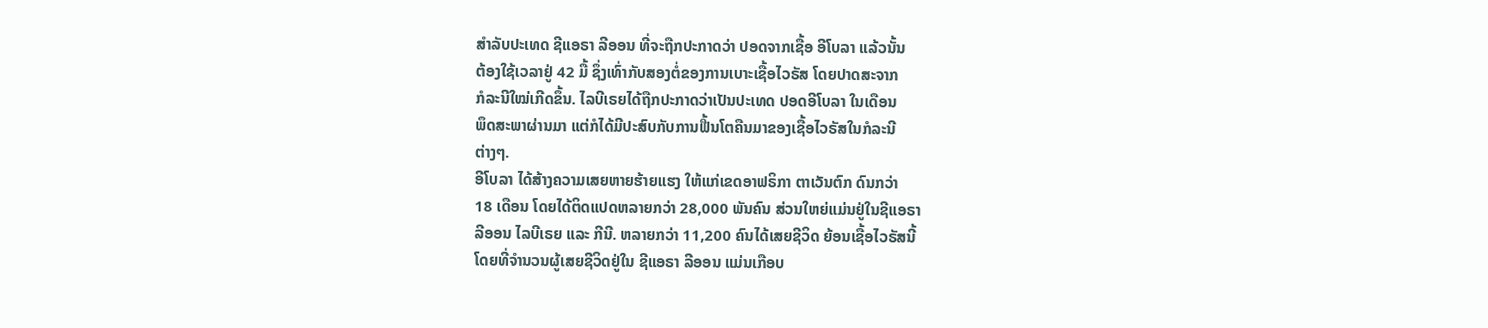ສຳລັບປະເທດ ຊີແອຣາ ລີອອນ ທີ່ຈະຖືກປະກາດວ່າ ປອດຈາກເຊື້ອ ອີໂບລາ ແລ້ວນັ້ນ
ຕ້ອງໃຊ້ເວລາຢູ່ 42 ມື້ ຊຶ່ງເທົ່າກັບສອງຕໍ່ຂອງການເບາະເຊື້ອໄວຣັສ ໂດຍປາດສະຈາກ
ກໍລະນີໃໝ່ເກີດຂຶ້ນ. ໄລບີເຣຍໄດ້ຖືກປະກາດວ່າເປັນປະເທດ ປອດອີໂບລາ ໃນເດືອນ
ພຶດສະພາຜ່ານມາ ແຕ່ກໍໄດ້ມີປະສົບກັບການຟື້ນໂຕຄືນມາຂອງເຊື້ອໄວຣັສໃນກໍລະນີ
ຕ່າງໆ.
ອີໂບລາ ໄດ້ສ້າງຄວາມເສຍຫາຍຮ້າຍແຮງ ໃຫ້ແກ່ເຂດອາຟຣິກາ ຕາເວັນຕົກ ດົນກວ່າ
18 ເດືອນ ໂດຍໄດ້ຕິດແປດຫລາຍກວ່າ 28,000 ພັນຄົນ ສ່ວນໃຫຍ່ແມ່ນຢູ່ໃນຊີແອຣາ
ລີອອນ ໄລບີເຣຍ ແລະ ກີນີ. ຫລາຍກວ່າ 11,200 ຄົນໄດ້ເສຍຊີວິດ ຍ້ອນເຊື້ອໄວຣັສນີ້
ໂດຍທີ່ຈຳນວນຜູ້ເສຍຊີວິດຢູ່ໃນ ຊີແອຣາ ລີອອນ ແມ່ນເກືອບ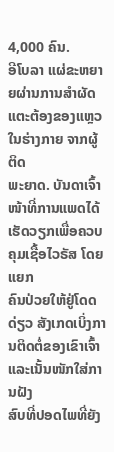4,000 ຄົນ.
ອີໂບລາ ແຜ່ຂະຫຍາຍຜ່ານການສຳຜັດແຕະຕ້ອງຂອງແຫຼວໃນຮ່າງກາຍ ຈາກຜູ້ຕິດ
ພະຍາດ. ບັນດາເຈົ້າໜ້າທີ່ການແພດໄດ້ເຮັດວຽກເພື່ອຄວບຄຸມເຊື້ອໄວຣັສ ໂດຍແຍກ
ຄົນປ່ວຍໃຫ້ຢູ່ໂດດດ່ຽວ ສັງເກດເບິ່ງການຕິດຕໍ່ຂອງເຂົາເຈົ້າແລະເນັ້ນໜັກໃສ່ການຝັງ
ສົບທີ່ປອດໄພທີ່ຍັງ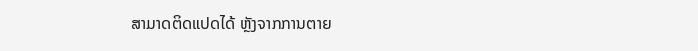ສາມາດຕິດແປດໄດ້ ຫຼັງຈາກການຕາຍ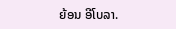ຍ້ອນ ອີໂບລາ.